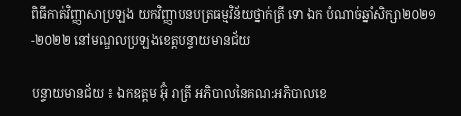ពិធីកាត់វិញ្ញាសាប្រឡង យកវិញ្ញាបនបត្រធម្មវិន័យថ្នាក់ត្រី ទោ ឯក បំណាច់ឆ្នាំសិក្សា២០២១-២០២២ នៅមណ្ឌលប្រឡងខេត្តបន្ទាយមានជ័យ

បន្ទាយមានជ័យ ៖ ឯកឧត្តម អ៊ុំ រាត្រី អភិបាលនៃគណ:អភិបាលខេ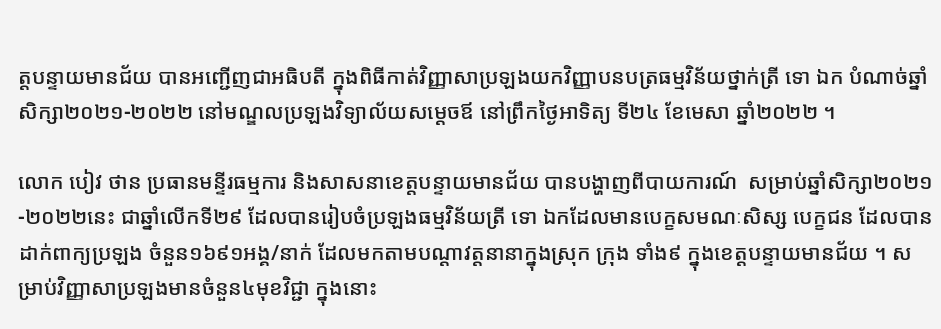ត្តបន្ទាយមានជ័យ បានអញ្ជើញជាអធិបតី ក្នុងពិធីកាត់វិញ្ញាសាប្រឡងយកវិញ្ញាបនបត្រធម្មវិន័យថ្នាក់ត្រី ទោ ឯក បំណាច់ឆ្នាំសិក្សា២០២១-២០២២ នៅមណ្ឌលប្រឡងវិទ្យាល័យសម្តេចឪ នៅព្រឹកថ្ងៃអាទិត្យ ទី២៤ ខែមេសា ឆ្នាំ២០២២ ។

លោក បៀវ ថាន ប្រធានមន្ទីរធម្មការ និងសាសនាខេត្តបន្ទាយមានជ័យ បានបង្ហាញពីបាយការណ៍  សម្រាប់ឆ្នាំសិក្សា២០២១-២០២២នេះ ជាឆ្នាំលើកទី២៩ ដែលបានរៀបចំប្រឡងធម្មវិន័យត្រី ទោ ឯកដែលមានបេក្ខសមណៈសិស្ស បេក្ខជន ដែលបានដាក់ពាក្យប្រឡង ចំនួន១៦៩១អង្គ/នាក់ ដែលមកតាមបណ្ដាវត្តនានាក្នុងស្រុក ក្រុង ទាំង៩ ក្នុងខេត្តបន្ទាយមានជ័យ ។ សម្រាប់វិញ្ញាសាប្រឡងមានចំនួន៤មុខវិជ្ជា ក្នុងនោះ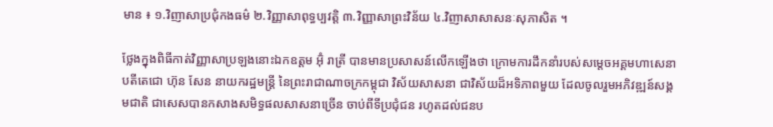មាន ៖ ១.វិញាសាប្រជុំកងធម៌ ២.វិញ្ញាសាពុទ្ធប្បវត្តិ ៣.វិញ្ញាសាព្រះវិន័យ ៤.វិញាសាសាសនៈសុភាសិត ។

ថ្លែងក្នុងពិធីកាត់វិញ្ញាសាប្រឡងនោះឯកឧត្តម អ៊ុំ រាត្រី បានមានប្រសាសន៍លើកឡើងថា ក្រោមការដឹកនាំរបស់សម្ដេចអគ្គមហាសេនាបតីតេជោ ហ៊ុន សែន នាយករដ្ឋមន្ត្រី នៃព្រះរាជាណាចក្រកម្ពុជា វិស័យសាសនា ជាវិស័យដ៏អទិភាពមួយ ដែលចូលរួមអភិវឌ្ឍន៍សង្គមជាតិ ជាសេសបានកសាងសមិទ្ធផលសាសនាច្រើន ចាប់ពីទីប្រជុំជន រហូតដល់ជនប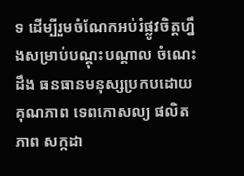ទ ដើម្បីរួមចំណែកអប់រំផ្លូវចិត្តហ្នឹងសម្រាប់បណ្ដុះបណ្ដាល ចំណេះដឹង ធនធានមនុស្សប្រកបដោយគុណភាព ទេពកោសល្យ ផលិតភាព សក្កដា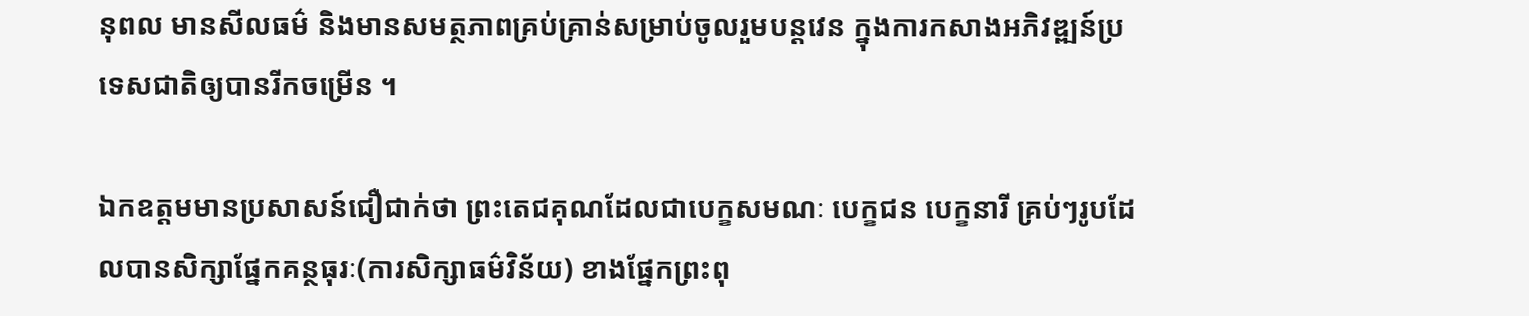នុពល មានសីលធម៌ និងមានសមត្ថភាពគ្រប់គ្រាន់សម្រាប់ចូលរួមបន្តវេន ក្នុងការកសាងអភិវឌ្ឍន៍ប្រទេសជាតិឲ្យបានរីកចម្រើន ។

ឯកឧត្តមមានប្រសាសន៍ជឿជាក់ថា ព្រះតេជគុណដែលជាបេក្ខសមណៈ បេក្ខជន បេក្ខនារី គ្រប់ៗរូបដែលបានសិក្សាផ្នែកគន្ថធុរៈ(ការសិក្សាធម៌វិន័យ) ខាងផ្នែកព្រះពុ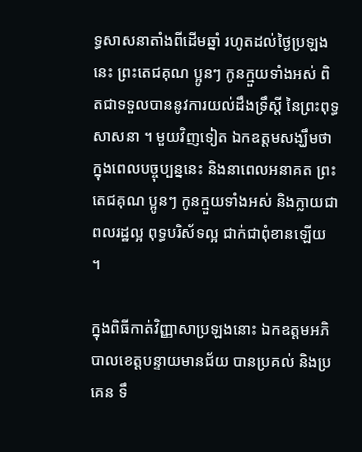ទ្ធសាសនាតាំងពីដើមឆ្នាំ រហូតដល់ថ្ងៃប្រឡងនេះ ព្រះតេជគុណ ប្អូនៗ កូនក្មួយទាំងអស់ ពិតជាទទួលបាននូវការយល់ដឹងទ្រឹស្ដី នៃព្រះពុទ្ធសាសនា ។ មួយវិញទៀត ឯកឧត្តមសង្ឃឹមថា ក្នុងពេលបច្ចុប្បន្ននេះ និងនាពេលអនាគត ព្រះតេជគុណ ប្អូនៗ កូនក្មួយទាំងអស់ និងក្លាយជាពលរដ្ឋល្អ ពុទ្ធបរិស័ទល្អ ជាក់ជាពុំខានឡើយ ។

ក្នុងពិធីកាត់វិញ្ញាសាប្រឡងនោះ ឯកឧត្តមអភិបាលខេត្តបន្ទាយមានជ័យ បានប្រគល់ និងប្រគេន ទឹ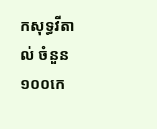កសុទ្ធវីតាល់ ចំនួន១០០កេ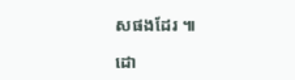សផងដែរ ៕

ដោ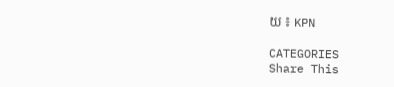យ ៖ KPN

CATEGORIES
Share This